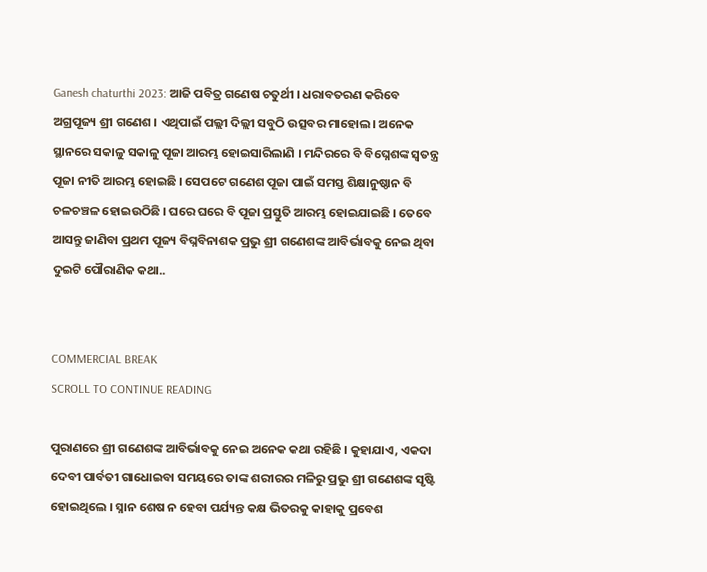Ganesh chaturthi 2023: ଆଜି ପବିତ୍ର ଗଣେଷ ଚତୁର୍ଥୀ । ଧରାବତରଣ କରିବେ ଅଗ୍ରପୂଜ୍ୟ ଶ୍ରୀ ଗଣେଶ । ଏଥିପାଇଁ ପଲ୍ଲୀ ଦିଲ୍ଲୀ ସବୁଠି ଉତ୍ସବର ମାହୋଲ। ଅନେକ ସ୍ଥାନରେ ସକାଳୁ ସକାଳୁ ପୂଜା ଆରମ୍ଭ ହୋଇସାରିଲାଣି । ମନ୍ଦିରରେ ବି ବିଘ୍ନେଶଙ୍କ ସ୍ୱତନ୍ତ୍ର ପୂଜା ନୀତି ଆରମ୍ଭ ହୋଇଛି । ସେପଟେ ଗଣେଶ ପୂଜା ପାଇଁ ସମସ୍ତ ଶିକ୍ଷାନୁଷ୍ଠାନ ବି ଚଳଚଞ୍ଚଳ ହୋଇଉଠିଛି । ଘରେ ଘରେ ବି ପୂଜା ପ୍ରସ୍ତୁତି ଆରମ୍ଭ ହୋଇଯାଇଛି । ତେବେ ଆସନ୍ତୁ ଜାଣିବା ପ୍ରଥମ ପୂଜ୍ୟ ବିଘ୍ନବିନାଶକ ପ୍ରଭୁ ଶ୍ରୀ ଗଣେଶଙ୍କ ଆବିର୍ଭାବକୁ ନେଇ ଥିବା ଦୁଇଟି ପୌରାଣିକ କଥା..


COMMERCIAL BREAK
SCROLL TO CONTINUE READING

ପୁରାଣରେ ଶ୍ରୀ ଗଣେଶଙ୍କ ଆବିର୍ଭାବକୁ ନେଇ ଅନେକ କଥା ରହିଛି । କୁହାଯାଏ, ଏକଦା ଦେବୀ ପାର୍ବତୀ ଗାଧୋଇବା ସମୟରେ ତାଙ୍କ ଶରୀରର ମଳିରୁ ପ୍ରଭୁ ଶ୍ରୀ ଗଣେଶଙ୍କ ସୃଷ୍ଟି ହୋଇଥିଲେ । ସ୍ନାନ ଶେଷ ନ ହେବା ପର୍ଯ୍ୟନ୍ତ କକ୍ଷ ଭିତରକୁ କାହାକୁ ପ୍ରବେଶ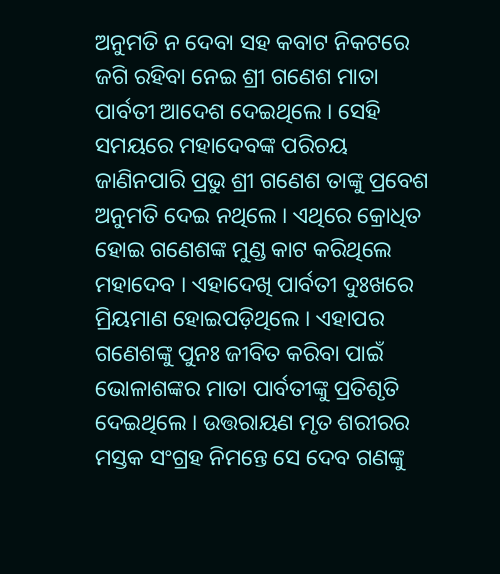ଅନୁମତି ନ ଦେବା ସହ କବାଟ ନିକଟରେ ଜଗି ରହିବା ନେଇ ଶ୍ରୀ ଗଣେଶ ମାତା ପାର୍ବତୀ ଆଦେଶ ଦେଇଥିଲେ । ସେହି ସମୟରେ ମହାଦେବଙ୍କ ପରିଚୟ ଜାଣିନପାରି ପ୍ରଭୁ ଶ୍ରୀ ଗଣେଶ ତାଙ୍କୁ ପ୍ରବେଶ ଅନୁମତି ଦେଇ ନଥିଲେ । ଏଥିରେ କ୍ରୋଧିତ ହୋଇ ଗଣେଶଙ୍କ ମୁଣ୍ଡ କାଟ କରିଥିଲେ ମହାଦେବ । ଏହାଦେଖି ପାର୍ବତୀ ଦୁଃଖରେ ମ୍ରିୟମାଣ ହୋଇପଡ଼ିଥିଲେ । ଏହାପର ଗଣେଶଙ୍କୁ ପୁନଃ ଜୀବିତ କରିବା ପାଇଁ ଭୋଳାଶଙ୍କର ମାତା ପାର୍ବତୀଙ୍କୁ ପ୍ରତିଶୃତି ଦେଇଥିଲେ । ଉତ୍ତରାୟଣ ମୃତ ଶରୀରର ମସ୍ତକ ସଂଗ୍ରହ ନିମନ୍ତେ ସେ ଦେବ ଗଣଙ୍କୁ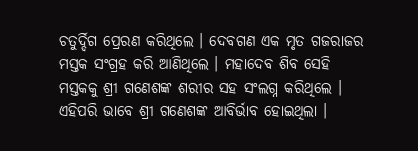ଚତୁର୍ଦ୍ଦିଗ ପ୍ରେରଣ କରିଥିଲେ । ଦେବଗଣ ଏକ ମୃତ ଗଜରାଜର ମସ୍ତକ ସଂଗ୍ରହ କରି ଆଣିଥିଲେ । ମହାଦେବ ଶିବ ସେହି ମସ୍ତକକୁ ଶ୍ରୀ ଗଣେଶଙ୍କ ଶରୀର ସହ ସଂଲଗ୍ନ କରିଥିଲେ । ଏହିପରି ଭାବେ ଶ୍ରୀ ଗଣେଶଙ୍କ ଆବିର୍ଭାବ ହୋଇଥିଲା ।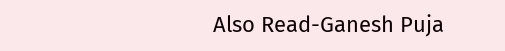Also Read-Ganesh Puja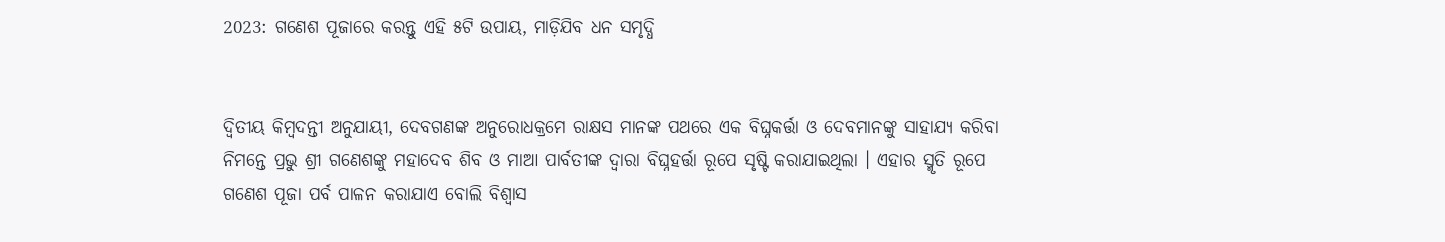2023: ଗଣେଶ ପୂଜାରେ କରନ୍ତୁ ଏହି ୫ଟି ଉପାୟ, ମାଡ଼ିଯିବ ଧନ ସମୃଦ୍ଧି


ଦ୍ଵିତୀୟ କିମ୍ବଦନ୍ତୀ ଅନୁଯାୟୀ, ଦେବଗଣଙ୍କ ଅନୁରୋଧକ୍ରମେ ରାକ୍ଷସ ମାନଙ୍କ ପଥରେ ଏକ ବିଘ୍ନକର୍ତ୍ତା ଓ ଦେବମାନଙ୍କୁ ସାହାଯ୍ୟ କରିବା ନିମନ୍ତେ ପ୍ରଭୁ ଶ୍ରୀ ଗଣେଶଙ୍କୁ ମହାଦେବ ଶିବ ଓ ମାଆ ପାର୍ବତୀଙ୍କ ଦ୍ୱାରା ବିଘ୍ନହର୍ତ୍ତା ରୂପେ ସୃଷ୍ଟି କରାଯାଇଥିଲା । ଏହାର ସ୍ମୃତି ରୂପେ ଗଣେଶ ପୂଜା ପର୍ବ ପାଳନ କରାଯାଏ ବୋଲି ବିଶ୍ବାସ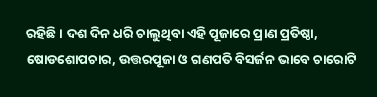ରହିଛି । ଦଶ ଦିନ ଧରି ଚାଲୁଥିବା ଏହି ପୂଜାରେ ପ୍ରାଣ ପ୍ରତିଷ୍ଠା, ଷୋଡଶୋପଚାର, ଉତ୍ତରପୂଜା ଓ ଗଣପତି ବିସର୍ଜନ ଭାବେ ଚାରୋଟି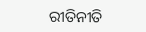ରୀତିନୀତି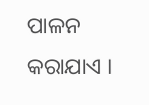ପାଳନ କରାଯାଏ ।